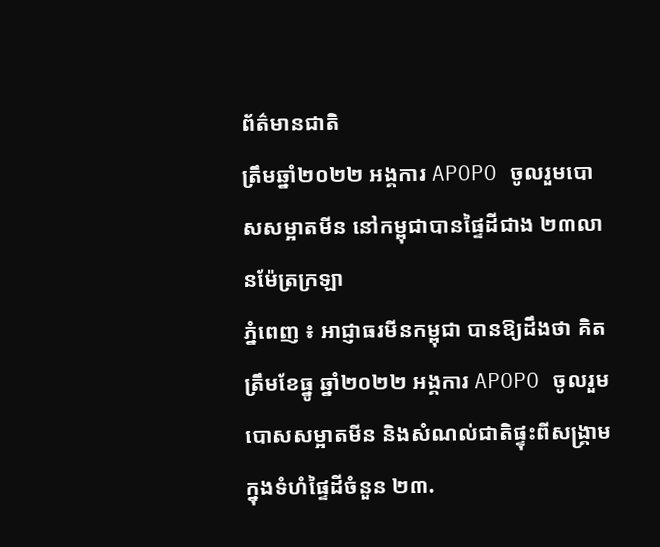ព័ត៌មានជាតិ
ត្រឹមឆ្នាំ២០២២ អង្គការ APOPO ចូលរួមបោសសម្អាតមីន នៅកម្ពុជាបានផ្ទៃដីជាង ២៣លានម៉ែត្រក្រឡា
ភ្នំពេញ ៖ អាជ្ញាធរមីនកម្ពុជា បានឱ្យដឹងថា គិតត្រឹមខែធ្នូ ឆ្នាំ២០២២ អង្គការ APOPO ចូលរួមបោសសម្អាតមីន និងសំណល់ជាតិផ្ទុះពីសង្រ្គាម ក្នុងទំហំផ្ទៃដីចំនួន ២៣.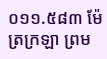០១១.៥៨៣ ម៉ែត្រក្រឡា ព្រម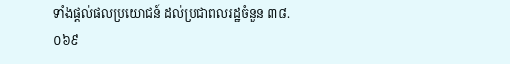ទាំងផ្តល់ផលប្រយោជន៍ ដល់ប្រជាពលរដ្ឋចំនួន ៣៨.០៦៩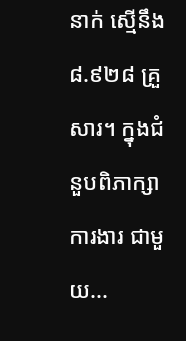នាក់ ស្មើនឹង ៨.៩២៨ គ្រួសារ។ ក្នុងជំនួបពិភាក្សាការងារ ជាមួយ...